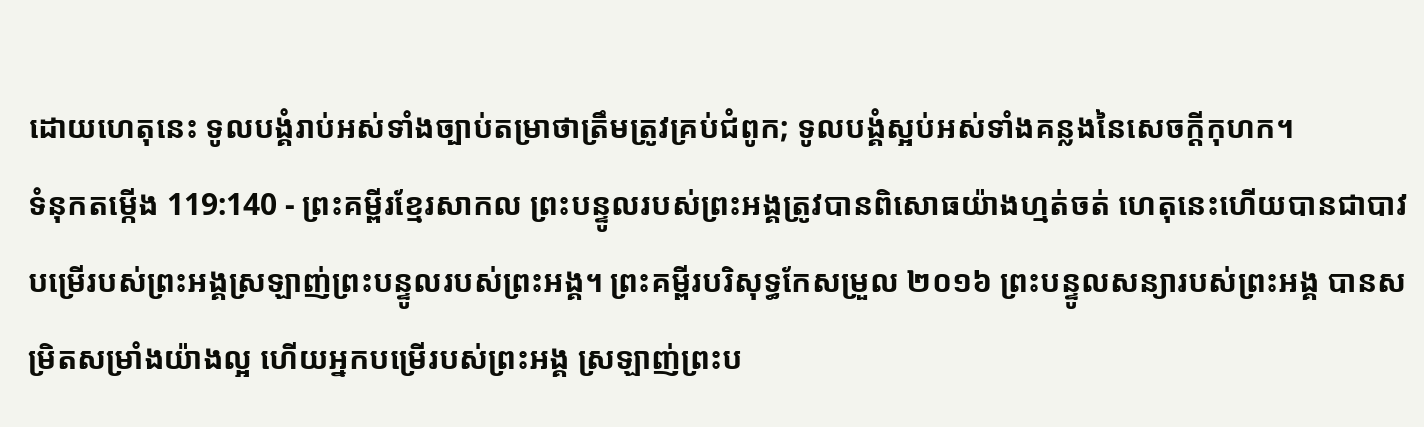ដោយហេតុនេះ ទូលបង្គំរាប់អស់ទាំងច្បាប់តម្រាថាត្រឹមត្រូវគ្រប់ជំពូក; ទូលបង្គំស្អប់អស់ទាំងគន្លងនៃសេចក្ដីកុហក។
ទំនុកតម្កើង 119:140 - ព្រះគម្ពីរខ្មែរសាកល ព្រះបន្ទូលរបស់ព្រះអង្គត្រូវបានពិសោធយ៉ាងហ្មត់ចត់ ហេតុនេះហើយបានជាបាវបម្រើរបស់ព្រះអង្គស្រឡាញ់ព្រះបន្ទូលរបស់ព្រះអង្គ។ ព្រះគម្ពីរបរិសុទ្ធកែសម្រួល ២០១៦ ព្រះបន្ទូលសន្យារបស់ព្រះអង្គ បានសម្រិតសម្រាំងយ៉ាងល្អ ហើយអ្នកបម្រើរបស់ព្រះអង្គ ស្រឡាញ់ព្រះប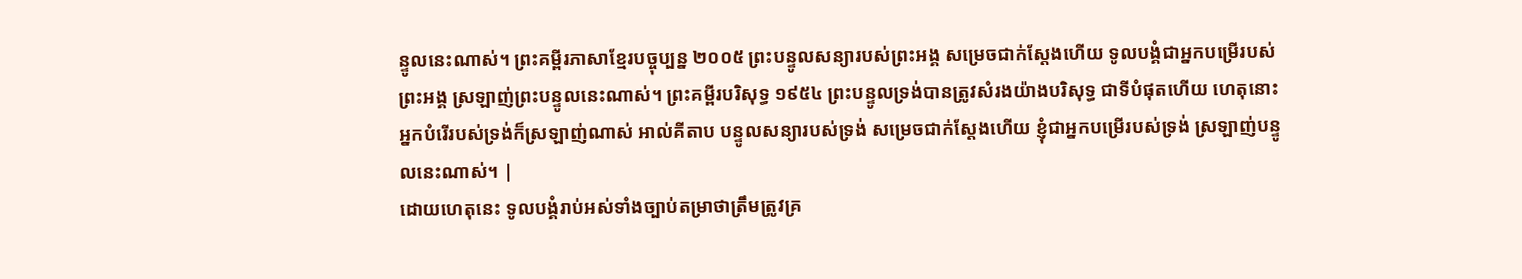ន្ទូលនេះណាស់។ ព្រះគម្ពីរភាសាខ្មែរបច្ចុប្បន្ន ២០០៥ ព្រះបន្ទូលសន្យារបស់ព្រះអង្គ សម្រេចជាក់ស្តែងហើយ ទូលបង្គំជាអ្នកបម្រើរបស់ព្រះអង្គ ស្រឡាញ់ព្រះបន្ទូលនេះណាស់។ ព្រះគម្ពីរបរិសុទ្ធ ១៩៥៤ ព្រះបន្ទូលទ្រង់បានត្រូវសំរងយ៉ាងបរិសុទ្ធ ជាទីបំផុតហើយ ហេតុនោះអ្នកបំរើរបស់ទ្រង់ក៏ស្រឡាញ់ណាស់ អាល់គីតាប បន្ទូលសន្យារបស់ទ្រង់ សម្រេចជាក់ស្តែងហើយ ខ្ញុំជាអ្នកបម្រើរបស់ទ្រង់ ស្រឡាញ់បន្ទូលនេះណាស់។ |
ដោយហេតុនេះ ទូលបង្គំរាប់អស់ទាំងច្បាប់តម្រាថាត្រឹមត្រូវគ្រ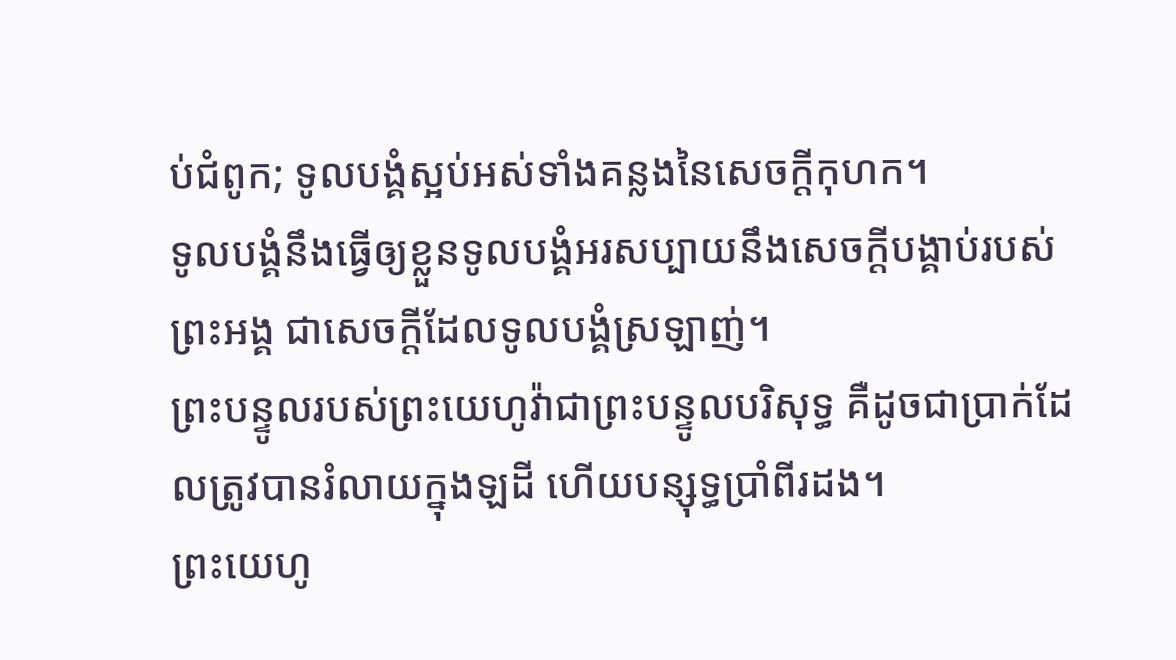ប់ជំពូក; ទូលបង្គំស្អប់អស់ទាំងគន្លងនៃសេចក្ដីកុហក។
ទូលបង្គំនឹងធ្វើឲ្យខ្លួនទូលបង្គំអរសប្បាយនឹងសេចក្ដីបង្គាប់របស់ព្រះអង្គ ជាសេចក្ដីដែលទូលបង្គំស្រឡាញ់។
ព្រះបន្ទូលរបស់ព្រះយេហូវ៉ាជាព្រះបន្ទូលបរិសុទ្ធ គឺដូចជាប្រាក់ដែលត្រូវបានរំលាយក្នុងឡដី ហើយបន្សុទ្ធប្រាំពីរដង។
ព្រះយេហូ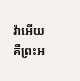វ៉ាអើយ គឺព្រះអ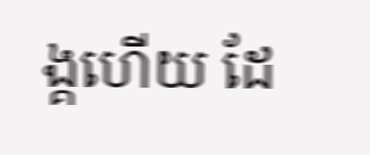ង្គហើយ ដែ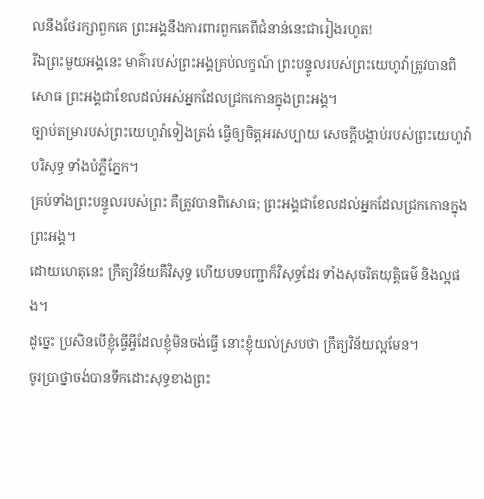លនឹងថែរក្សាពួកគេ ព្រះអង្គនឹងការពារពួកគេពីជំនាន់នេះជារៀងរហូត!
រីឯព្រះមួយអង្គនេះ មាគ៌ារបស់ព្រះអង្គគ្រប់លក្ខណ៍ ព្រះបន្ទូលរបស់ព្រះយេហូវ៉ាត្រូវបានពិសោធ ព្រះអង្គជាខែលដល់អស់អ្នកដែលជ្រកកោនក្នុងព្រះអង្គ។
ច្បាប់តម្រារបស់ព្រះយេហូវ៉ាទៀងត្រង់ ធ្វើឲ្យចិត្តអរសប្បាយ សេចក្ដីបង្គាប់របស់ព្រះយេហូវ៉ាបរិសុទ្ធ ទាំងបំភ្លឺភ្នែក។
គ្រប់ទាំងព្រះបន្ទូលរបស់ព្រះ គឺត្រូវបានពិសោធ; ព្រះអង្គជាខែលដល់អ្នកដែលជ្រកកោនក្នុងព្រះអង្គ។
ដោយហេតុនេះ ក្រឹត្យវិន័យគឺវិសុទ្ធ ហើយបទបញ្ជាក៏វិសុទ្ធដែរ ទាំងសុចរិតយុត្តិធម៌ និងល្អផង។
ដូច្នេះ ប្រសិនបើខ្ញុំធ្វើអ្វីដែលខ្ញុំមិនចង់ធ្វើ នោះខ្ញុំយល់ស្របថា ក្រឹត្យវិន័យល្អមែន។
ចូរប្រាថ្នាចង់បានទឹកដោះសុទ្ធខាងព្រះ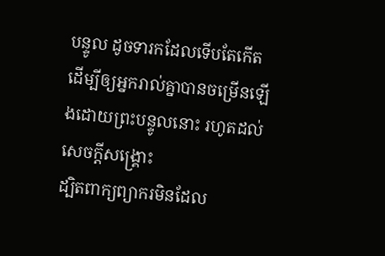បន្ទូល ដូចទារកដែលទើបតែកើត ដើម្បីឲ្យអ្នករាល់គ្នាបានចម្រើនឡើងដោយព្រះបន្ទូលនោះ រហូតដល់សេចក្ដីសង្គ្រោះ
ដ្បិតពាក្យព្យាករមិនដែល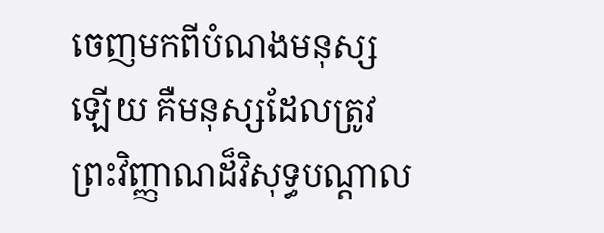ចេញមកពីបំណងមនុស្សឡើយ គឺមនុស្សដែលត្រូវព្រះវិញ្ញាណដ៏វិសុទ្ធបណ្ដាល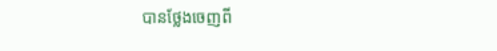បានថ្លែងចេញពី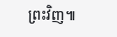ព្រះវិញ៕